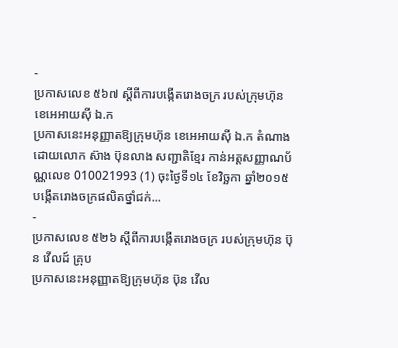-
ប្រកាសលេខ ៥៦៧ ស្តីពីការបង្កើតរោងចក្រ របស់ក្រុមហ៊ុន ខេអេអាយស៊ី ឯ.ក
ប្រកាសនេះអនុញ្ញាតឱ្យក្រុមហ៊ុន ខេអេអាយស៊ី ឯ.ក តំណាងដោយលោក ស៊ាង ប៊ុនលាង សញ្ជាតិខ្មែរ កាន់អត្តសញ្ញាណប័ណ្ណលេខ 010021993 (1) ចុះថ្ងៃទី១៤ ខែវិច្ឆកា ឆ្នាំ២០១៥ បង្កើតរោងចក្រផលិតថ្នាំជក់...
-
ប្រកាសលេខ ៥២៦ ស្តីពីការបង្កើតរោងចក្រ របស់ក្រុមហ៊ុន ប៊ុន វើលដ៍ គ្រុប
ប្រកាសនេះអនុញ្ញាតឱ្យក្រុមហ៊ុន ប៊ុន វើល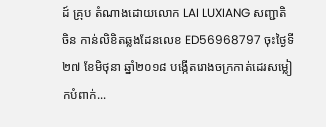ដ៍ គ្រុប តំណាងដោយលោក LAI LUXIANG សញ្ជាតិចិន កាន់លិខិតឆ្លងដែនលេខ ED56968797 ចុះថ្ងៃទី២៧ ខែមិថុនា ឆ្នាំ២០១៨ បង្កើតរោងចក្រកាត់ដេរសម្លៀកបំពាក់...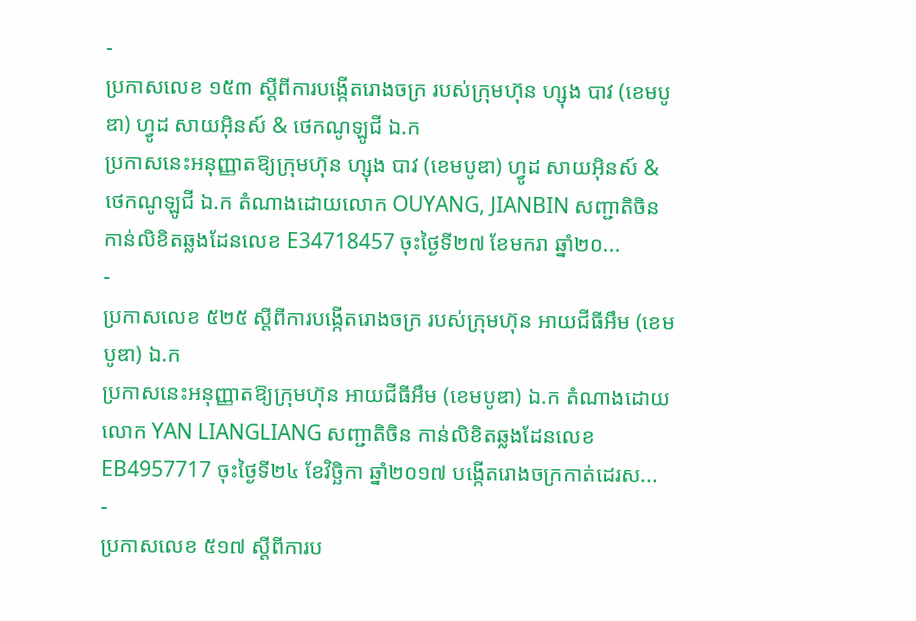-
ប្រកាសលេខ ១៥៣ ស្តីពីការបង្កើតរោងចក្រ របស់ក្រុមហ៊ុន ហ្សុង បាវ (ខេមបូឌា) ហ្វូដ សាយអ៊ិនស៍ & ថេកណូឡូជី ឯ.ក
ប្រកាសនេះអនុញ្ញាតឱ្យក្រុមហ៊ុន ហ្សុង បាវ (ខេមបូឌា) ហ្វូដ សាយអ៊ិនស៍ & ថេកណូឡូជី ឯ.ក តំណាងដោយលោក OUYANG, JIANBIN សញ្ជាតិចិន កាន់លិខិតឆ្លងដែនលេខ E34718457 ចុះថ្ងៃទី២៧ ខែមករា ឆ្នាំ២០...
-
ប្រកាសលេខ ៥២៥ ស្តីពីការបង្កើតរោងចក្រ របស់ក្រុមហ៊ុន អាយជីធីអឹម (ខេមបូឌា) ឯ.ក
ប្រកាសនេះអនុញ្ញាតឱ្យក្រុមហ៊ុន អាយជីធីអឹម (ខេមបូឌា) ឯ.ក តំណាងដោយលោក YAN LIANGLIANG សញ្ជាតិចិន កាន់លិខិតឆ្លងដែនលេខ EB4957717 ចុះថ្ងៃទី២៤ ខែវិច្ឆិកា ឆ្នាំ២០១៧ បង្កើតរោងចក្រកាត់ដេរស...
-
ប្រកាសលេខ ៥១៧ ស្តីពីការប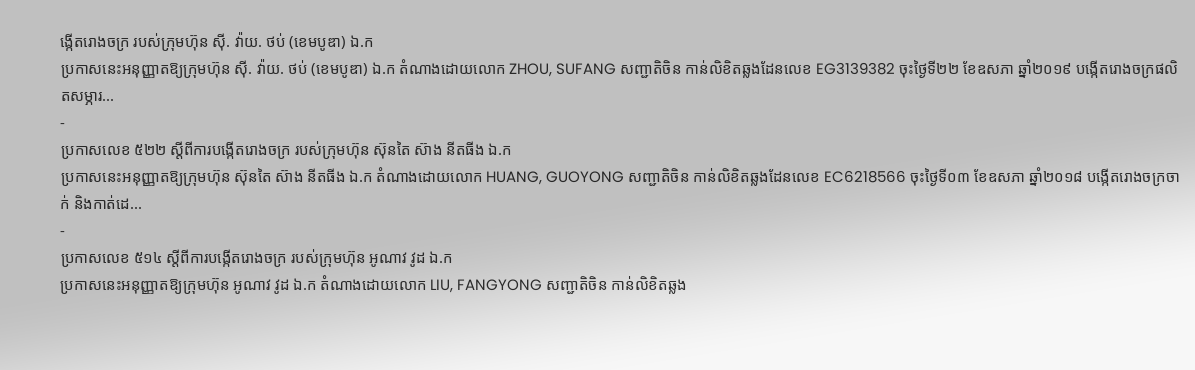ង្កើតរោងចក្រ របស់ក្រុមហ៊ុន ស៊ី. វ៉ាយ. ថប់ (ខេមបូឌា) ឯ.ក
ប្រកាសនេះអនុញ្ញាតឱ្យក្រុមហ៊ុន ស៊ី. វ៉ាយ. ថប់ (ខេមបូឌា) ឯ.ក តំណាងដោយលោក ZHOU, SUFANG សញ្ជាតិចិន កាន់លិខិតឆ្លងដែនលេខ EG3139382 ចុះថ្ងៃទី២២ ខែឧសភា ឆ្នាំ២០១៩ បង្កើតរោងចក្រផលិតសម្ភារ...
-
ប្រកាសលេខ ៥២២ ស្តីពីការបង្កើតរោងចក្រ របស់ក្រុមហ៊ុន ស៊ុនតៃ ស៊ាង នីតធីង ឯ.ក
ប្រកាសនេះអនុញ្ញាតឱ្យក្រុមហ៊ុន ស៊ុនតៃ ស៊ាង នីតធីង ឯ.ក តំណាងដោយលោក HUANG, GUOYONG សញ្ជាតិចិន កាន់លិខិតឆ្លងដែនលេខ EC6218566 ចុះថ្ងៃទី០៣ ខែឧសភា ឆ្នាំ២០១៨ បង្កើតរោងចក្រចាក់ និងកាត់ដេ...
-
ប្រកាសលេខ ៥១៤ ស្តីពីការបង្កើតរោងចក្រ របស់ក្រុមហ៊ុន អូណាវ វូដ ឯ.ក
ប្រកាសនេះអនុញ្ញាតឱ្យក្រុមហ៊ុន អូណាវ វូដ ឯ.ក តំណាងដោយលោក LIU, FANGYONG សញ្ជាតិចិន កាន់លិខិតឆ្លង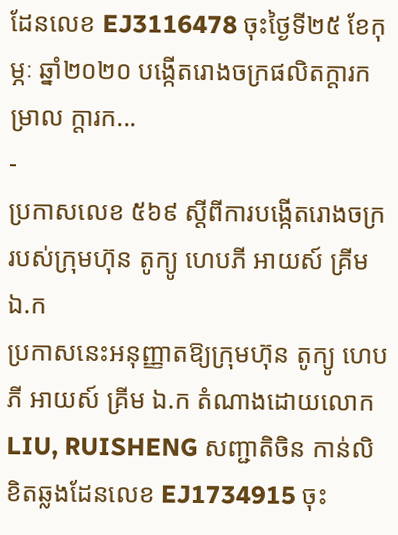ដែនលេខ EJ3116478 ចុះថ្ងៃទី២៥ ខែកុម្ភៈ ឆ្នាំ២០២០ បង្កើតរោងចក្រផលិតក្តារកម្រាល ក្តារក...
-
ប្រកាសលេខ ៥៦៩ ស្តីពីការបង្កើតរោងចក្រ របស់ក្រុមហ៊ុន តូក្យូ ហេបភី អាយស៍ គ្រីម ឯ.ក
ប្រកាសនេះអនុញ្ញាតឱ្យក្រុមហ៊ុន តូក្យូ ហេបភី អាយស៍ គ្រីម ឯ.ក តំណាងដោយលោក LIU, RUISHENG សញ្ជាតិចិន កាន់លិខិតឆ្លងដែនលេខ EJ1734915 ចុះ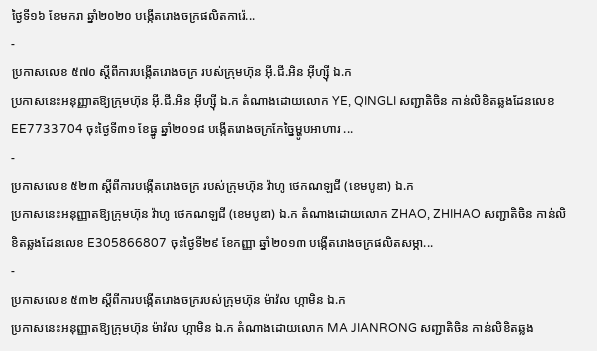ថ្ងៃទី១៦ ខែមករា ឆ្នាំ២០២០ បង្កើតរោងចក្រផលិតការ៉េ...
-
ប្រកាសលេខ ៥៧០ ស្តីពីការបង្កើតរោងចក្រ របស់ក្រុមហ៊ុន អ៊ី.ជី.អិន អ៊ីហ្ស៊ី ឯ.ក
ប្រកាសនេះអនុញ្ញាតឱ្យក្រុមហ៊ុន អ៊ី.ជី.អិន អ៊ីហ្ស៊ី ឯ.ក តំណាងដោយលោក YE, QINGLI សញ្ជាតិចិន កាន់លិខិតឆ្លងដែនលេខ EE7733704 ចុះថ្ងៃទី៣១ ខែធ្នូ ឆ្នាំ២០១៨ បង្កើតរោងចក្រកែច្នៃម្ហូបអាហារ ...
-
ប្រកាសលេខ ៥២៣ ស្តីពីការបង្កើតរោងចក្រ របស់ក្រុមហ៊ុន វ៉ាហូ ថេកណឡជី (ខេមបូឌា) ឯ.ក
ប្រកាសនេះអនុញ្ញាតឱ្យក្រុមហ៊ុន វ៉ាហូ ថេកណឡជី (ខេមបូឌា) ឯ.ក តំណាងដោយលោក ZHAO, ZHIHAO សញ្ជាតិចិន កាន់លិខិតឆ្លងដែនលេខ E305866807 ចុះថ្ងៃទី២៩ ខែកញ្ញា ឆ្នាំ២០១៣ បង្កើតរោងចក្រផលិតសម្ភា...
-
ប្រកាសលេខ ៥៣២ ស្តីពីការបង្កើតរោងចក្ររបស់ក្រុមហ៊ុន ម៉ាវ៉ល ហ្កាមិន ឯ.ក
ប្រកាសនេះអនុញ្ញាតឱ្យក្រុមហ៊ុន ម៉ាវ៉ល ហ្កាមិន ឯ.ក តំណាងដោយលោក MA JIANRONG សញ្ជាតិចិន កាន់លិខិតឆ្លង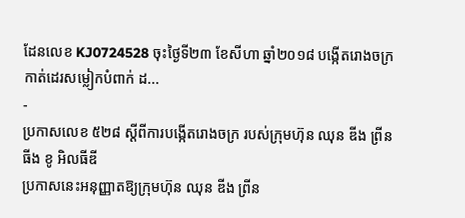ដែនលេខ KJ0724528 ចុះថ្ងៃទី២៣ ខែសីហា ឆ្នាំ២០១៨ បង្កើតរោងចក្រកាត់ដេរសម្លៀកបំពាក់ ដ...
-
ប្រកាសលេខ ៥២៨ ស្តីពីការបង្កើតរោងចក្រ របស់ក្រុមហ៊ុន ឈុន ឌីង ព្រីនធីង ខូ អិលធីឌី
ប្រកាសនេះអនុញ្ញាតឱ្យក្រុមហ៊ុន ឈុន ឌីង ព្រីន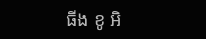ធីង ខូ អិ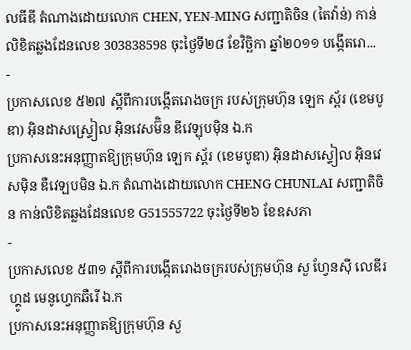លធីឌី តំណាងដោយលោក CHEN, YEN-MING សញ្ជាតិចិន (តៃវ៉ាន់) កាន់លិខិតឆ្លងដែនលេខ 303838598 ចុះថ្ងៃទី២៨ ខែវិច្ឆិកា ឆ្នាំ២០១១ បង្កើតរោ...
-
ប្រកាសលេខ ៥២៧ ស្តីពីការបង្កើតរោងចក្រ របស់ក្រុមហ៊ុន ឡេក ស្ព័រ (ខេមបូឌា) អ៊ិនដាសស្ទ្រៀល អ៊ិនវេសម៊ិន ឌីវេឡុបម៉ិន ឯ.ក
ប្រកាសនេះអនុញ្ញាតឱ្យក្រុមហ៊ុន ឡេក ស្ព័រ (ខេមបូឌា) អ៊ិនដាសស្ទៀល អ៊ិនវេសម៉ិន ឌឺវេឡបមិន ឯ.ក តំណាងដោយលោក CHENG CHUNLAI សញ្ជាតិចិន កាន់លិខិតឆ្លងដែនលេខ G51555722 ចុះថ្ងៃទី២៦ ខែឧសភា
-
ប្រកាសលេខ ៥៣១ ស្តីពីការបង្កើតរោងចក្ររបស់ក្រុមហ៊ុន សួ ហ្វែនស៊ី លេឌីរ ហ្គូដ មេនូហ្វេកឆឺរើ ឯ.ក
ប្រកាសនេះអនុញ្ញាតឱ្យក្រុមហ៊ុន សួ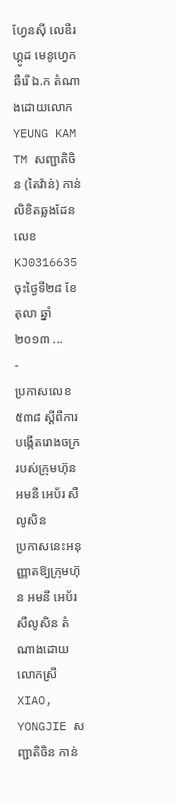ហ្វែនស៊ី លេឌីរ ហ្គូដ មេនូហ្វេកឆឺរើ ឯ.ក តំណាងដោយលោក YEUNG KAM TM សញ្ជាតិចិន (តៃវ៉ាន់) កាន់លិខិតឆ្លងដែនលេខ KJ0316635 ចុះថ្ងៃទី២៨ ខែតុលា ឆ្នាំ២០១៣ ...
-
ប្រកាសលេខ ៥៣៨ ស្តីពីការបង្កើតរោងចក្រ របស់ក្រុមហ៊ុន អមនី អេប័រ សឺលូសិន
ប្រកាសនេះអនុញ្ញាតឱ្យក្រុមហ៊ុន អមនី អេប័រ សឺលូសិន តំណាងដោយលោកស្រី XIAO, YONGJIE សញ្ជាតិចិន កាន់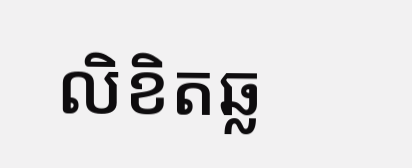លិខិតឆ្ល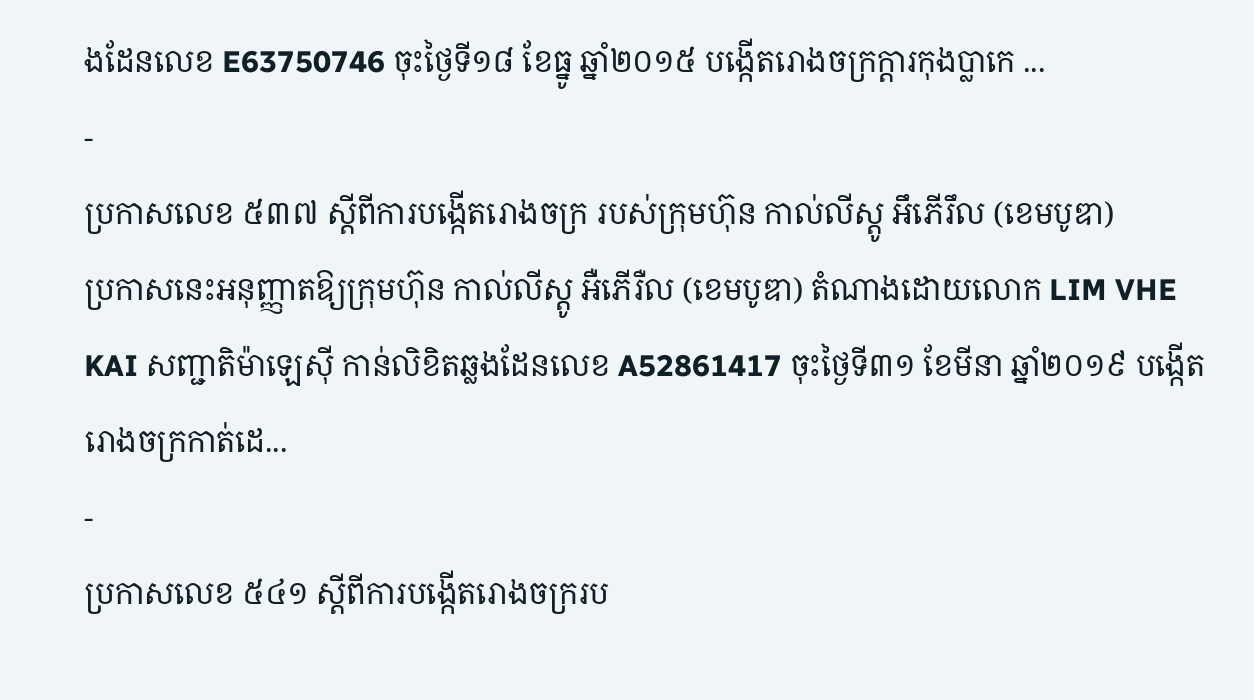ងដែនលេខ E63750746 ចុះថ្ងៃទី១៨ ខែធ្នូ ឆ្នាំ២០១៥ បង្កើតរោងចក្រក្តារកុងប្លាកេ ...
-
ប្រកាសលេខ ៥៣៧ ស្តីពីការបង្កើតរោងចក្រ របស់ក្រុមហ៊ុន កាល់លីស្តូ អឹភើរឹល (ខេមបូឌា)
ប្រកាសនេះអនុញ្ញាតឱ្យក្រុមហ៊ុន កាល់លីស្តូ អឺភើរឺល (ខេមបូឌា) តំណាងដោយលោក LIM VHE KAI សញ្ជាតិម៉ាឡេស៊ី កាន់លិខិតឆ្លងដែនលេខ A52861417 ចុះថ្ងៃទី៣១ ខែមីនា ឆ្នាំ២០១៩ បង្កើតរោងចក្រកាត់ដេ...
-
ប្រកាសលេខ ៥៤១ ស្តីពីការបង្កើតរោងចក្ររប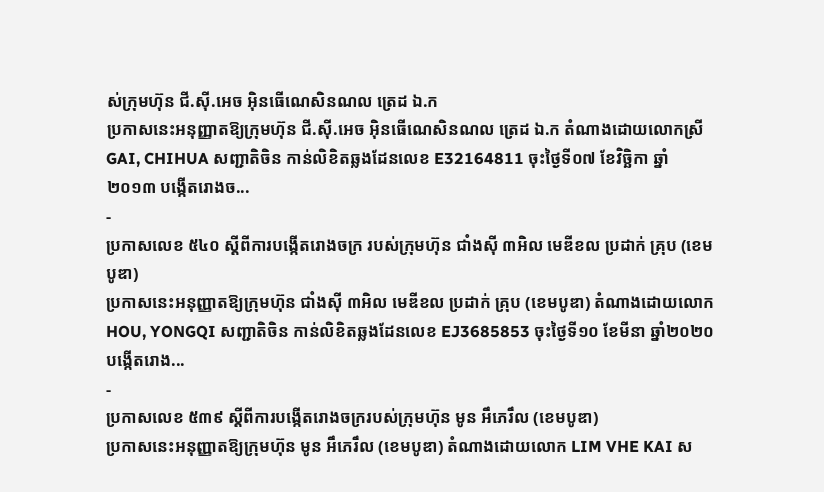ស់ក្រុមហ៊ុន ជី.ស៊ី.អេច អ៊ិនធើណេសិនណល ត្រេដ ឯ.ក
ប្រកាសនេះអនុញ្ញាតឱ្យក្រុមហ៊ុន ជី.ស៊ី.អេច អ៊ិនធើណេសិនណល ត្រេដ ឯ.ក តំណាងដោយលោកស្រី GAI, CHIHUA សញ្ជាតិចិន កាន់លិខិតឆ្លងដែនលេខ E32164811 ចុះថ្ងៃទី០៧ ខែវិច្ឆិកា ឆ្នាំ២០១៣ បង្កើតរោងច...
-
ប្រកាសលេខ ៥៤០ ស្តីពីការបង្កើតរោងចក្រ របស់ក្រុមហ៊ុន ជាំងស៊ី ៣អិល មេឌីខល ប្រដាក់ គ្រុប (ខេមបូឌា)
ប្រកាសនេះអនុញ្ញាតឱ្យក្រុមហ៊ុន ជាំងស៊ី ៣អិល មេឌីខល ប្រដាក់ គ្រុប (ខេមបូឌា) តំណាងដោយលោក HOU, YONGQI សញ្ជាតិចិន កាន់លិខិតឆ្លងដែនលេខ EJ3685853 ចុះថ្ងៃទី១០ ខែមីនា ឆ្នាំ២០២០ បង្កើតរោង...
-
ប្រកាសលេខ ៥៣៩ ស្តីពីការបង្កើតរោងចក្ររបស់ក្រុមហ៊ុន មូន អឹភេរឹល (ខេមបូឌា)
ប្រកាសនេះអនុញ្ញាតឱ្យក្រុមហ៊ុន មូន អឹភេរឹល (ខេមបូឌា) តំណាងដោយលោក LIM VHE KAI ស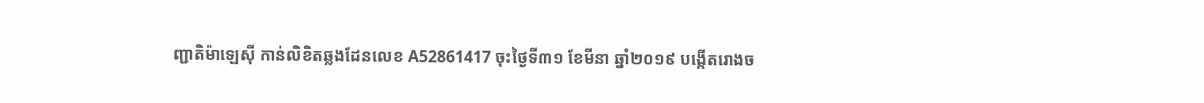ញ្ជាតិម៉ាឡេស៊ី កាន់លិខិតឆ្លងដែនលេខ A52861417 ចុះថ្ងៃទី៣១ ខែមីនា ឆ្នាំ២០១៩ បង្កើតរោងច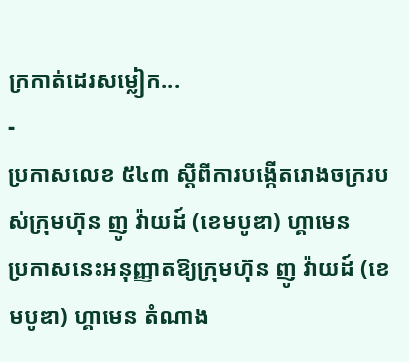ក្រកាត់ដេរសម្លៀក...
-
ប្រកាសលេខ ៥៤៣ ស្តីពីការបង្កើតរោងចក្ររបស់ក្រុមហ៊ុន ញូ វ៉ាយដ៍ (ខេមបូឌា) ហ្គាមេន
ប្រកាសនេះអនុញ្ញាតឱ្យក្រុមហ៊ុន ញូ វ៉ាយដ៍ (ខេមបូឌា) ហ្គាមេន តំណាង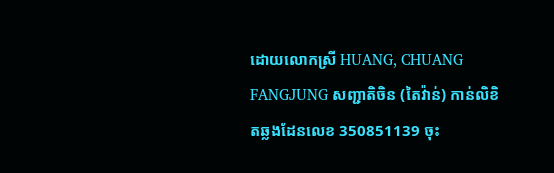ដោយលោកស្រី HUANG, CHUANG FANGJUNG សញ្ជាតិចិន (តៃវ៉ាន់) កាន់លិខិតឆ្លងដែនលេខ 350851139 ចុះ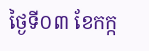ថ្ងៃទី០៣ ខែកក្ក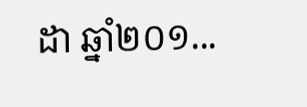ដា ឆ្នាំ២០១...